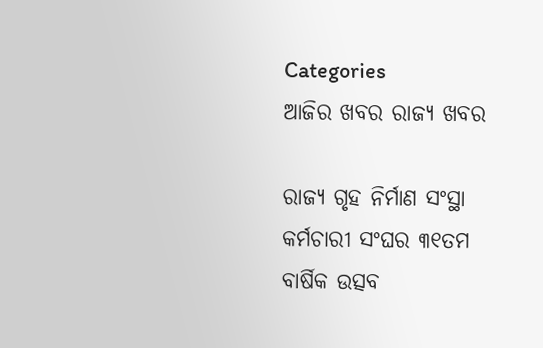Categories
ଆଜିର ଖବର ରାଜ୍ୟ ଖବର

ରାଜ୍ୟ ଗୃହ ନିର୍ମାଣ ସଂସ୍ଥା କର୍ମଚାରୀ ସଂଘର ୩୧ତମ ବାର୍ଷିକ ଉତ୍ସବ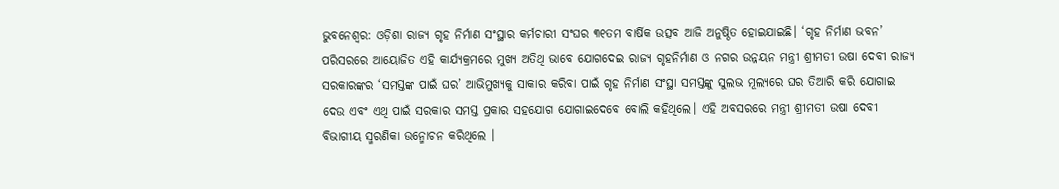ଭୁବନେଶ୍ୱର: ଓଡ଼ିଶା ରାଜ୍ୟ ଗୃହ ନିର୍ମାଣ ସଂସ୍ଥାର କର୍ମଚାରୀ ସଂଘର ୩୧ତମ ବାର୍ଷିକ ଉତ୍ସବ ଆଜି ଅନୁଷ୍ଠିତ ହୋଇଯାଇଛି। ‘ଗୃହ ନିର୍ମାଣ ଭବନ’ ପରିସରରେ ଆୟୋଜିତ ଏହି କାର୍ଯ୍ୟକ୍ରମରେ ମୁଖ୍ୟ ଅତିଥି ଭାବେ ଯୋଗଦେଇ ରାଜ୍ୟ ଗୃହନିର୍ମାଣ ଓ ନଗର ଉନ୍ନୟନ ମନ୍ତ୍ରୀ ଶ୍ରୀମତୀ ଉଷା ଦେବୀ ରାଜ୍ୟ ସରକାରଙ୍କର ‘ସମସ୍ତଙ୍କ ପାଇଁ ଘର’ ଆଭିମୁଖ୍ୟକୁ ସାକାର କରିବା ପାଇଁ ଗୃହ ନିର୍ମାଣ ସଂସ୍ଥା ସମସ୍ତଙ୍କୁ ସୁଲଭ ମୂଲ୍ୟରେ ଘର ତିଆରି କରି ଯୋଗାଇ ଦେଉ ଏବଂ ଏଥି ପାଇଁ ସରକାର ସମସ୍ତ ପ୍ରକାର ସହଯୋଗ ଯୋଗାଇଦେବେ ବୋଲି କହିଥିଲେ। ଏହି ଅବସରରେ ମନ୍ତ୍ରୀ ଶ୍ରୀମତୀ ଉଷା ଦେବୀ ବିଭାଗୀୟ ସ୍ମରଣିକା ଉନ୍ମୋଚନ କରିଥିଲେ ।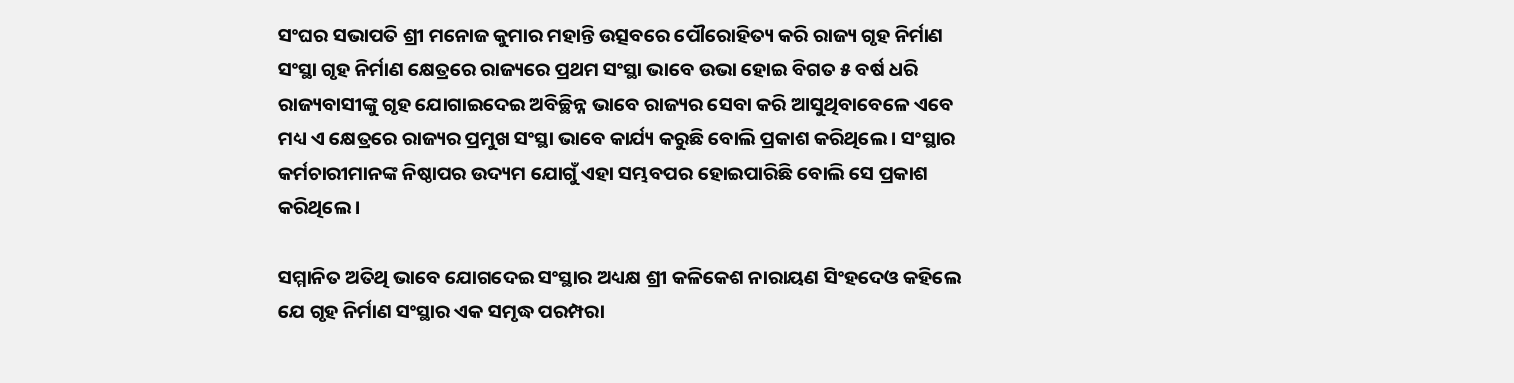ସଂଘର ସଭାପତି ଶ୍ରୀ ମନୋଜ କୁମାର ମହାନ୍ତି ଉତ୍ସବରେ ପୌରୋହିତ୍ୟ କରି ରାଜ୍ୟ ଗୃହ ନିର୍ମାଣ ସଂସ୍ଥା ଗୃହ ନିର୍ମାଣ କ୍ଷେତ୍ରରେ ରାଜ୍ୟରେ ପ୍ରଥମ ସଂସ୍ଥା ଭାବେ ଉଭା ହୋଇ ବିଗତ ୫ ବର୍ଷ ଧରି ରାଜ୍ୟବାସୀଙ୍କୁ ଗୃହ ଯୋଗାଇଦେଇ ଅବିଚ୍ଛିନ୍ନ ଭାବେ ରାଜ୍ୟର ସେବା କରି ଆସୁଥିବାବେଳେ ଏବେ ମଧ୍ୟ ଏ କ୍ଷେତ୍ରରେ ରାଜ୍ୟର ପ୍ରମୁଖ ସଂସ୍ଥା ଭାବେ କାର୍ଯ୍ୟ କରୁଛି ବୋଲି ପ୍ରକାଶ କରିଥିଲେ । ସଂସ୍ଥାର କର୍ମଚାରୀମାନଙ୍କ ନିଷ୍ଠାପର ଉଦ୍ୟମ ଯୋଗୁଁ ଏହା ସମ୍ଭବପର ହୋଇପାରିଛି ବୋଲି ସେ ପ୍ରକାଶ କରିଥିଲେ ।

ସମ୍ମାନିତ ଅତିଥି ଭାବେ ଯୋଗଦେଇ ସଂସ୍ଥାର ଅଧ୍ୟକ୍ଷ ଶ୍ରୀ କଳିକେଶ ନାରାୟଣ ସିଂହଦେଓ କହିଲେ ଯେ ଗୃହ ନିର୍ମାଣ ସଂସ୍ଥାର ଏକ ସମୃଦ୍ଧ ପରମ୍ପରା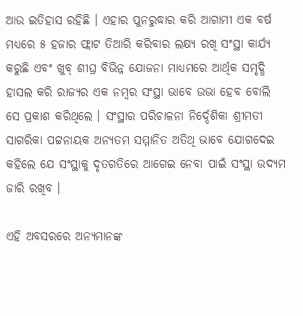ଆଉ ଇତିହାସ ରହିଛି । ଏହାର ପୁନରୁଦ୍ଧାର କରି ଆଗାମୀ ଏକ ବର୍ଷ ମଧ୍ୟରେ ୫ ହଜାର ଫ୍ଲାଟ ତିଆରି କରିବାର ଲକ୍ଷ୍ୟ ରଖି ସଂସ୍ଥା କାର୍ଯ୍ୟ କରୁଛି ଏବଂ ଖୁବ୍‌ ଶୀଘ୍ର ବିଭିନ୍ନ ଯୋଜନା ମାଧ୍ୟମରେ ଆର୍ଥିକ ସମୃଦ୍ଧି ହାସଲ କରି ରାଜ୍ୟର ଏକ ନମ୍ବର ସଂସ୍ଥା ଭାବେ ଉଭା ହେବ ବୋଲି ସେ ପ୍ରକାଶ କରିଥିଲେ । ସଂସ୍ଥାର ପରିଚାଳନା ନିର୍ଦ୍ଦେଶିକା ଶ୍ରୀମତୀ ସାଗରିକା ପଟ୍ଟନାୟକ ଅନ୍ୟତମ ସମ୍ମାନିତ ଅତିଥି ଭାବେ ଯୋଗଦେଇ କହିଲେ ଯେ ସଂସ୍ଥାକୁ ଦୃତଗତିରେ ଆଗେଇ ନେବା ପାଇଁ ସଂସ୍ଥା ଉଦ୍ୟମ ଜାରି ରଖିବ ।

ଏହି ଅବସରରେ ଅନ୍ୟମାନଙ୍କ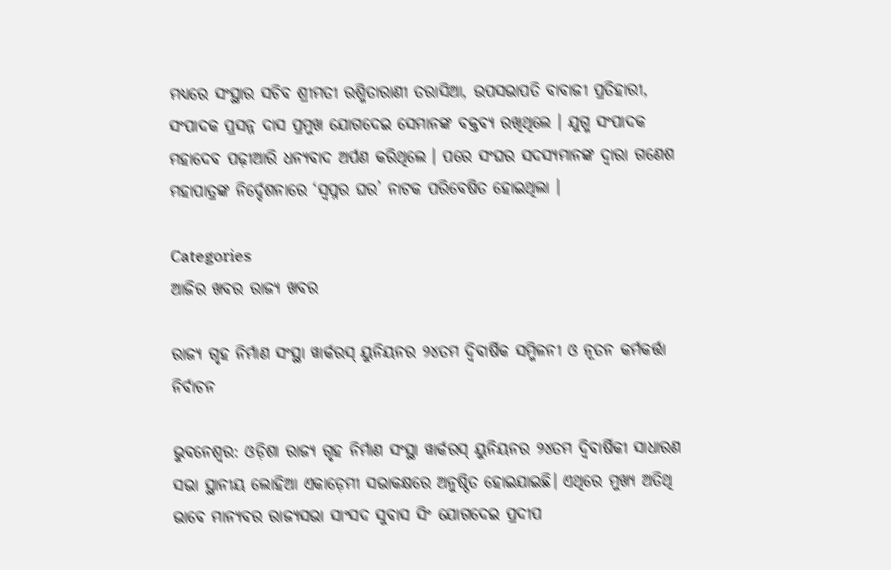ମଧ୍ୟରେ ସଂସ୍ଥାର ସଚିବ ଶ୍ରୀମତୀ ରଶ୍ମିତାରାଣୀ ତରାସିଆ, ଉପସଭାପତି ବାବାଜୀ ପ୍ରତିହାରୀ, ସଂପାଦକ ପ୍ରସନ୍ନ ଦାସ ପ୍ରମୁଖ ଯୋଗଦେଇ ସେମାନଙ୍କ ବକ୍ତବ୍ୟ ରଖିଥିଲେ । ଯୁଗ୍ମ ସଂପାଦକ ମହାଦେବ ପଢ଼ୀଆରି ଧନ୍ୟବାଦ ଅର୍ପଣ କରିଥିଲେ । ପରେ ସଂଘର ସଦସ୍ୟମାନଙ୍କ ଦ୍ୱାରା ଗଣେଶ ମହାପାତ୍ରଙ୍କ ନିର୍ଦ୍ଦେଶନାରେ ‘ସ୍ୱପ୍ନର ଘର’ ନାଟକ ପରିବେଷିତ ହୋଇଥିଲା ।

Categories
ଆଜିର ଖବର ରାଜ୍ୟ ଖବର

ରାଜ୍ୟ ଗୃହ ନିର୍ମାଣ ସଂସ୍ଥା ୱାର୍କରସ୍ ୟୁନିୟନର ୨୪ତମ ଦ୍ୱିବାର୍ଷିକ ସମ୍ମିଳନୀ ଓ ନୂତନ କର୍ମକର୍ତ୍ତା ନିର୍ବାଚନ

ଭୁବନେଶ୍ୱର: ଓଡ଼ିଶା ରାଜ୍ୟ ଗୃହ ନିର୍ମାଣ ସଂସ୍ଥା ୱାର୍କରସ୍ ୟୁନିୟନର ୨୪ତମ ଦ୍ୱିବାର୍ଷିକୀ ସାଧାରଣ ସଭା ସ୍ଥାନୀୟ ଲୋହିଆ ଏକାଡ଼େମୀ ସଭାକକ୍ଷରେ ଅନୁଷ୍ଠିତ ହୋଇଯାଇଛି। ଏଥିରେ ମୁଖ୍ୟ ଅତିଥି ଭାବେ ମାନ୍ୟବର ରାଜ୍ୟସଭା ସାଂସଦ ସୁବାସ ସିଂ ଯୋଗଦେଇ ପ୍ରଦୀପ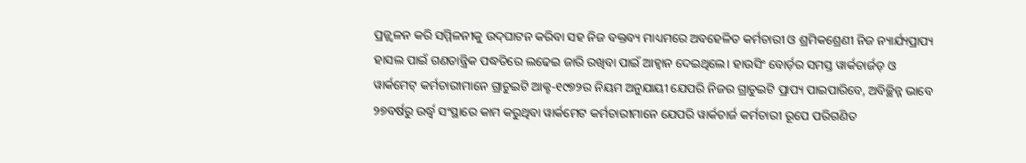ପ୍ରଜ୍ଜ୍ୱଳନ କରି ସମ୍ମିଳନୀକୁ ଉଦ୍‌ଘାଟନ କରିବା ସହ ନିଜ ବକ୍ତବ୍ୟ ମାଧ୍ୟମରେ ଅବହେଳିତ କର୍ମଚାରୀ ଓ ଶ୍ରମିକଶ୍ରେଣୀ ନିଜ ନ୍ୟାର୍ଯ୍ୟପ୍ରାପ୍ୟ ହାସଲ ପାଇଁ ଗଣତାନ୍ତ୍ରିକ ପଦ୍ଧତିରେ ଲଢେଇ ଜାରି ରଖିବା ପାଇଁ ଆହ୍ୱାନ ଦେଇଥିଲେ। ହାଉସିଂ ବୋର୍ଡ଼ର ସମସ୍ତ ୱାର୍କଚାର୍ଜଡ୍ ଓ ୱାର୍କମେଟ୍ କର୍ମଚାରୀମାନେ ଗ୍ରାଚୁଇଟି ଆକ୍ଟ-୧୯୭୨ର ନିୟମ ଅନୁଯାୟୀ ଯେପରି ନିଜର ଗ୍ରାଚୁଇଟି ପ୍ରାପ୍ୟ ପାଇପାରିବେ, ଅବିଚ୍ଛିନ୍ନ ଭାବେ ୨୭ବର୍ଷରୁ ଉର୍ଦ୍ଧ୍ୱ ସଂସ୍ଥାରେ କାମ କରୁଥିବା ୱାର୍କମେଟ କର୍ମଚାରୀମାନେ ଯେପରି ୱାର୍କଚାର୍ଜ କର୍ମଚାରୀ ରୂପେ ପରିଗଣିତ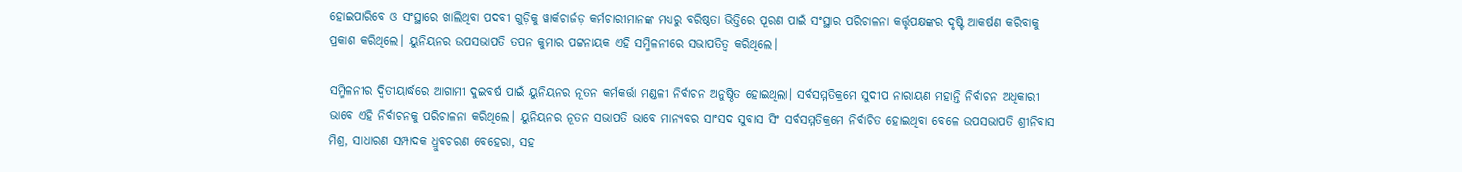ହୋଇପାରିବେ ଓ ସଂସ୍ଥାରେ ଖାଲିଥିବା ପଦବୀ ଗୁଡ଼ିକୁ ୱାର୍କଚାର୍ଜଡ଼ କର୍ମଚାରୀମାନଙ୍କ ମଧ୍ୟରୁ ବରିଷ୍ଠତା ଭିତ୍ତିରେ ପୂରଣ ପାଇଁ ସଂସ୍ଥାର ପରିଚାଳନା କର୍ତ୍ତୃପକ୍ଷଙ୍କର ଦୃଷ୍ଟି ଆକର୍ଷଣ କରିବାକୁ ପ୍ରକାଶ କରିଥିଲେ। ୟୁନିୟନର ଉପସଭାପତି ତପନ କୁମାର ପଟ୍ଟନାୟକ ଏହି ସମ୍ମିଳନୀରେ ସଭାପତିତ୍ୱ କରିଥିଲେ।

ସମ୍ମିଳନୀର ଦ୍ୱିତୀୟାର୍ଦ୍ଧରେ ଆଗାମୀ ଦୁଇବର୍ଷ ପାଇଁ ୟୁନିୟନର ନୂତନ କର୍ମକର୍ତ୍ତା ମଣ୍ଡଳୀ ନିର୍ବାଚନ ଅନୁଷ୍ଠିତ ହୋଇଥିଲା। ସର୍ବସମ୍ମତିକ୍ରମେ ସୁଦୀପ ନାରାୟଣ ମହାନ୍ତି ନିର୍ବାଚନ ଅଧିକାରୀ ଭାବେ ଏହି ନିର୍ବାଚନକୁ ପରିଚାଳନା କରିଥିଲେ। ୟୁନିୟନର ନୂତନ ସଭାପତି ଭାବେ ମାନ୍ୟବର ସାଂସଦ ସୁବାସ ସିଂ ସର୍ବସମ୍ମତିକ୍ରମେ ନିର୍ବାଚିତ ହୋଇଥିବା ବେଳେ ଉପସଭାପତି ଶ୍ରୀନିବାସ ମିଶ୍ର, ସାଧାରଣ ସମ୍ପାଦକ ଧ୍ରୁବଚରଣ ବେହେରା, ସହ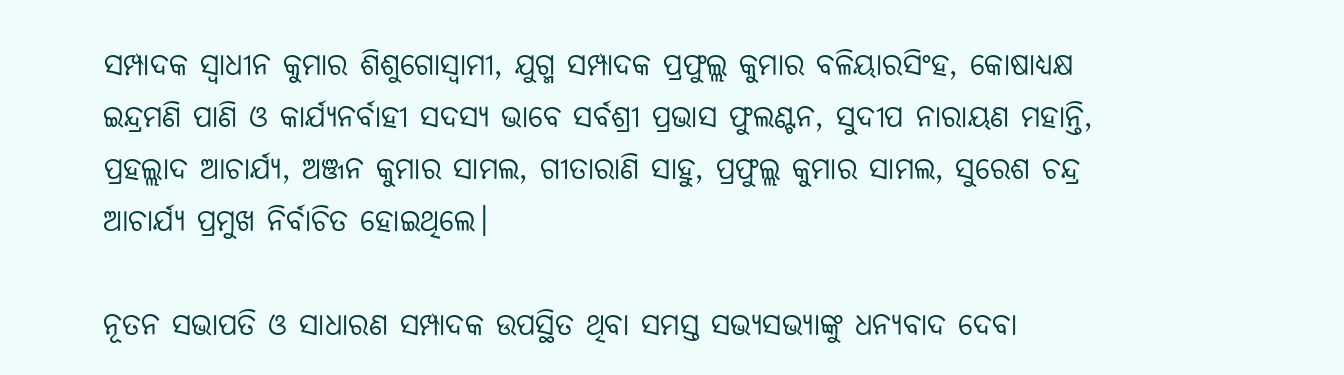ସମ୍ପାଦକ ସ୍ୱାଧୀନ କୁମାର ଶିଶୁଗୋସ୍ୱାମୀ, ଯୁଗ୍ମ ସମ୍ପାଦକ ପ୍ରଫୁଲ୍ଲ କୁମାର ବଳିୟାରସିଂହ, କୋଷାଧ୍ୟକ୍ଷ ଇନ୍ଦ୍ରମଣି ପାଣି ଓ କାର୍ଯ୍ୟନର୍ବାହୀ ସଦସ୍ୟ ଭାବେ ସର୍ବଶ୍ରୀ ପ୍ରଭାସ ଫୁଲଣ୍ଟନ, ସୁଦୀପ ନାରାୟଣ ମହାନ୍ତି, ପ୍ରହଲ୍ଲାଦ ଆଚାର୍ଯ୍ୟ, ଅଞ୍ଜନ କୁମାର ସାମଲ, ଗୀତାରାଣି ସାହୁ, ପ୍ରଫୁଲ୍ଲ କୁମାର ସାମଲ, ସୁରେଶ ଚନ୍ଦ୍ର ଆଚାର୍ଯ୍ୟ ପ୍ରମୁଖ ନିର୍ବାଚିତ ହୋଇଥିଲେ।

ନୂତନ ସଭାପତି ଓ ସାଧାରଣ ସମ୍ପାଦକ ଉପସ୍ଥିତ ଥିବା ସମସ୍ତ ସଭ୍ୟସଭ୍ୟାଙ୍କୁ ଧନ୍ୟବାଦ ଦେବା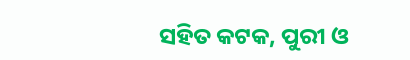ସହିତ କଟକ, ପୁରୀ ଓ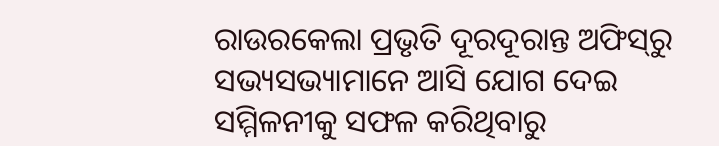ରାଉରକେଲା ପ୍ରଭୃତି ଦୂରଦୂରାନ୍ତ ଅଫିସ୍‌ରୁ ସଭ୍ୟସଭ୍ୟାମାନେ ଆସି ଯୋଗ ଦେଇ ସମ୍ମିଳନୀକୁ ସଫଳ କରିଥିବାରୁ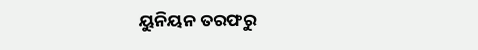ୟୁନିୟନ ତରଫରୁ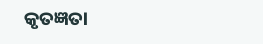କୃତଜ୍ଞତା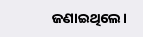ଜଣାଇଥିଲେ।